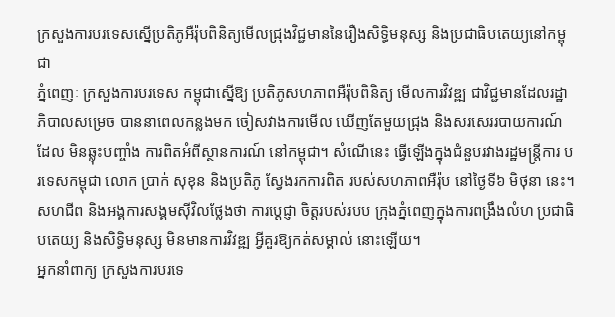ក្រសួងការបរទេសស្នើប្រតិភូអឺរ៉ុបពិនិត្យមើលជ្រុងវិជ្ជមាននៃរឿងសិទ្ធិមនុស្ស និងប្រជាធិបតេយ្យនៅកម្ពុជា
ភ្នំពេញៈ ក្រសួងការបរទេស កម្ពុជាស្នើឱ្យ ប្រតិភូសហភាពអឺរ៉ុបពិនិត្យ មើលការវិវឌ្ឍ ជាវិជ្ជមានដែលរដ្ឋាភិបាលសម្រេច បាននាពេលកន្លងមក ចៀសវាងការមើល ឃើញតែមួយជ្រុង និងសរសេររបាយការណ៍ដែល មិនឆ្លុះបញ្ចាំង ការពិតអំពីស្ថានការណ៍ នៅកម្ពុជា។ សំណើនេះ ធ្វើឡើងក្នុងជំនួបរវាងរដ្ឋមន្ត្រីការ បរទេសកម្ពុជា លោក ប្រាក់ សុខុន និងប្រតិភូ ស្វែងរកការពិត របស់សហភាពអឺរ៉ុប នៅថ្ងៃទី៦ មិថុនា នេះ។ សហជីព និងអង្គការសង្គមស៊ីវិលថ្លែងថា ការប្ដេជ្ញា ចិត្តរបស់របប ក្រុងភ្នំពេញក្នុងការពង្រឹងលំហ ប្រជាធិបតេយ្យ និងសិទ្ធិមនុស្ស មិនមានការវិវឌ្ឍ អ្វីគួរឱ្យកត់សម្គាល់ នោះឡើយ។
អ្នកនាំពាក្យ ក្រសួងការបរទេ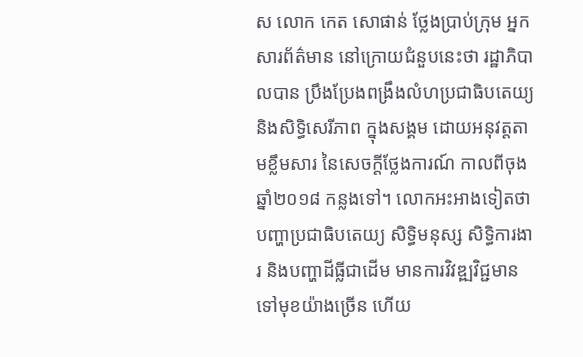ស លោក កេត សោផាន់ ថ្លែងប្រាប់ក្រុម អ្នកសារព័ត៌មាន នៅក្រោយជំនួបនេះថា រដ្ឋាភិបាលបាន ប្រឹងប្រែងពង្រឹងលំហប្រជាធិបតេយ្យ និងសិទ្ធិសេរីភាព ក្នុងសង្គម ដោយអនុវត្តតាមខ្លឹមសារ នៃសេចក្ដីថ្លែងការណ៍ កាលពីចុងឆ្នាំ២០១៨ កន្លងទៅ។ លោកអះអាងទៀតថា បញ្ហាប្រជាធិបតេយ្យ សិទ្ធិមនុស្ស សិទ្ធិការងារ និងបញ្ហាដីធ្លីជាដើម មានការវិវឌ្ឍវិជ្ជមាន ទៅមុខយ៉ាងច្រើន ហើយ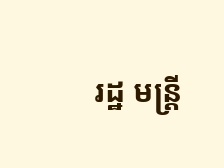រដ្ឋ មន្ត្រី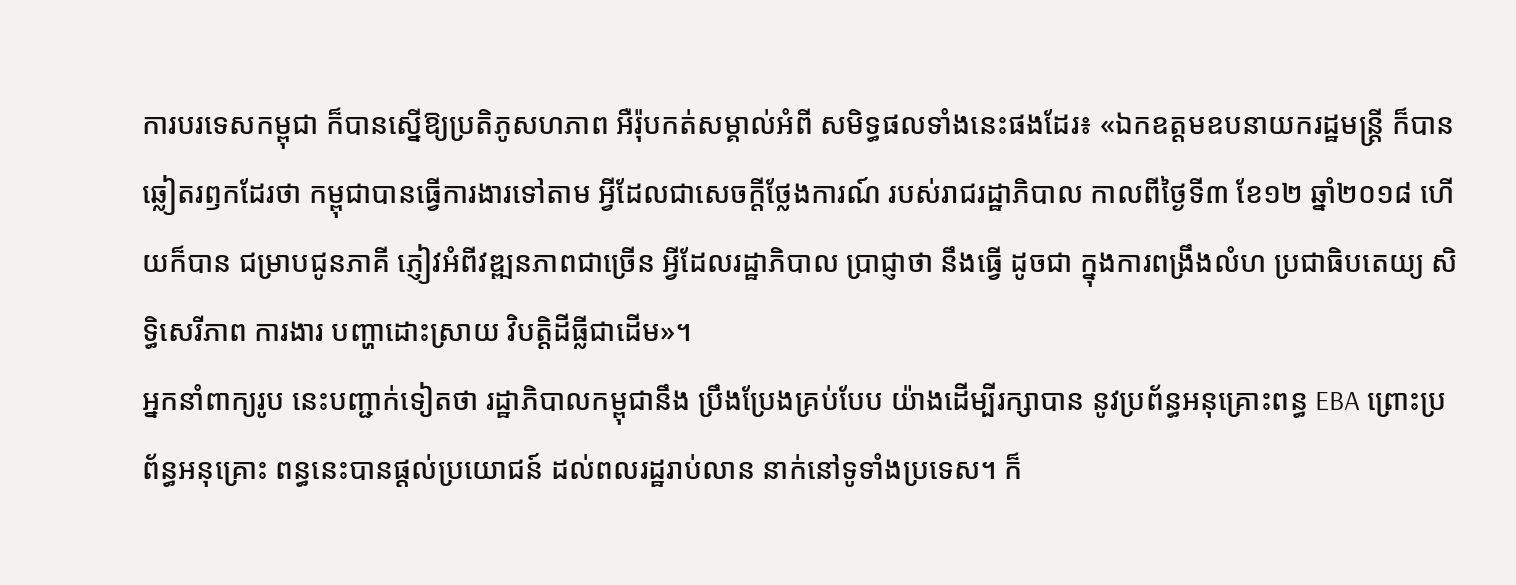ការបរទេសកម្ពុជា ក៏បានស្នើឱ្យប្រតិភូសហភាព អឺរ៉ុបកត់សម្គាល់អំពី សមិទ្ធផលទាំងនេះផងដែរ៖ «ឯកឧត្ដមឧបនាយករដ្ឋមន្ត្រី ក៏បានឆ្លៀតរឭកដែរថា កម្ពុជាបានធ្វើការងារទៅតាម អ្វីដែលជាសេចក្ដីថ្លែងការណ៍ របស់រាជរដ្ឋាភិបាល កាលពីថ្ងៃទី៣ ខែ១២ ឆ្នាំ២០១៨ ហើយក៏បាន ជម្រាបជូនភាគី ភ្ញៀវអំពីវឌ្ឍនភាពជាច្រើន អ្វីដែលរដ្ឋាភិបាល ប្រាជ្ញាថា នឹងធ្វើ ដូចជា ក្នុងការពង្រឹងលំហ ប្រជាធិបតេយ្យ សិទ្ធិសេរីភាព ការងារ បញ្ហាដោះស្រាយ វិបត្តិដីធ្លីជាដើម»។
អ្នកនាំពាក្យរូប នេះបញ្ជាក់ទៀតថា រដ្ឋាភិបាលកម្ពុជានឹង ប្រឹងប្រែងគ្រប់បែប យ៉ាងដើម្បីរក្សាបាន នូវប្រព័ន្ធអនុគ្រោះពន្ធ EBA ព្រោះប្រព័ន្ធអនុគ្រោះ ពន្ធនេះបានផ្តល់ប្រយោជន៍ ដល់ពលរដ្ឋរាប់លាន នាក់នៅទូទាំងប្រទេស។ ក៏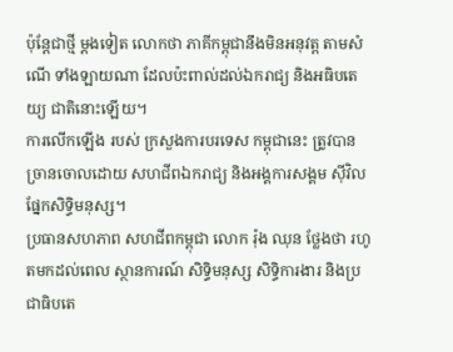ប៉ុន្តែជាថ្មី ម្តងទៀត លោកថា ភាគីកម្ពុជានឹងមិនអនុវត្ត តាមសំណើ ទាំងឡាយណា ដែលប៉ះពាល់ដល់ឯករាជ្យ និងអធិបតេយ្យ ជាតិនោះឡើយ។
ការលើកឡើង របស់ ក្រសួងការបរទេស កម្ពុជានេះ ត្រូវបាន ច្រានចោលដោយ សហជីពឯករាជ្យ និងអង្គការសង្គម ស៊ីវិលផ្នែកសិទ្ធិមនុស្ស។
ប្រធានសហភាព សហជីពកម្ពុជា លោក រ៉ុង ឈុន ថ្លែងថា រហូតមកដល់ពេល ស្ថានការណ៍ សិទ្ធិមនុស្ស សិទ្ធិការងារ និងប្រជាធិបតេ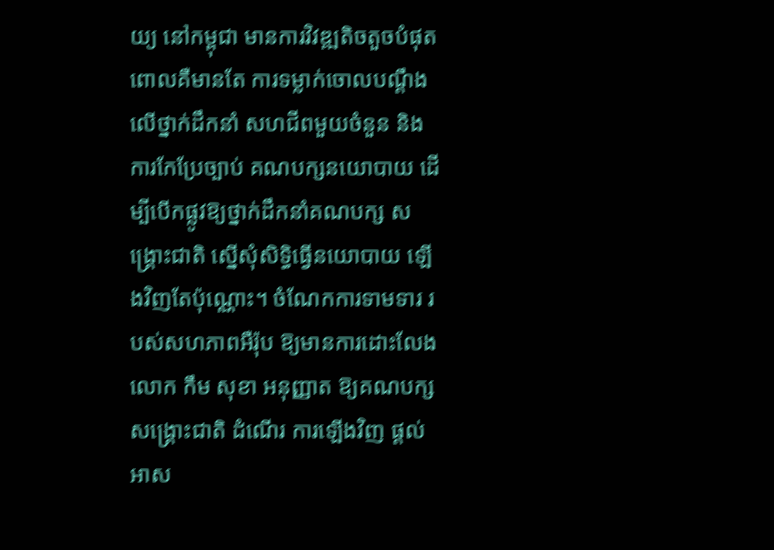យ្យ នៅកម្ពុជា មានការវិវឌ្ឍតិចតួចបំផុត ពោលគឺមានតែ ការទម្លាក់ចោលបណ្ដឹង លើថ្នាក់ដឹកនាំ សហជីពមួយចំនួន និងការកែប្រែច្បាប់ គណបក្សនយោបាយ ដើម្បីបើកផ្លូវឱ្យថ្នាក់ដឹកនាំគណបក្ស សង្គ្រោះជាតិ ស្នើសុំសិទ្ធិធ្វើនយោបាយ ឡើងវិញតែប៉ុណ្ណោះ។ ចំណែកការទាមទារ របស់សហភាពអឺរ៉ុប ឱ្យមានការដោះលែងលោក កឹម សុខា អនុញ្ញាត ឱ្យគណបក្ស សង្គ្រោះជាតិ ដំណើរ ការឡើងវិញ ផ្ដល់អាស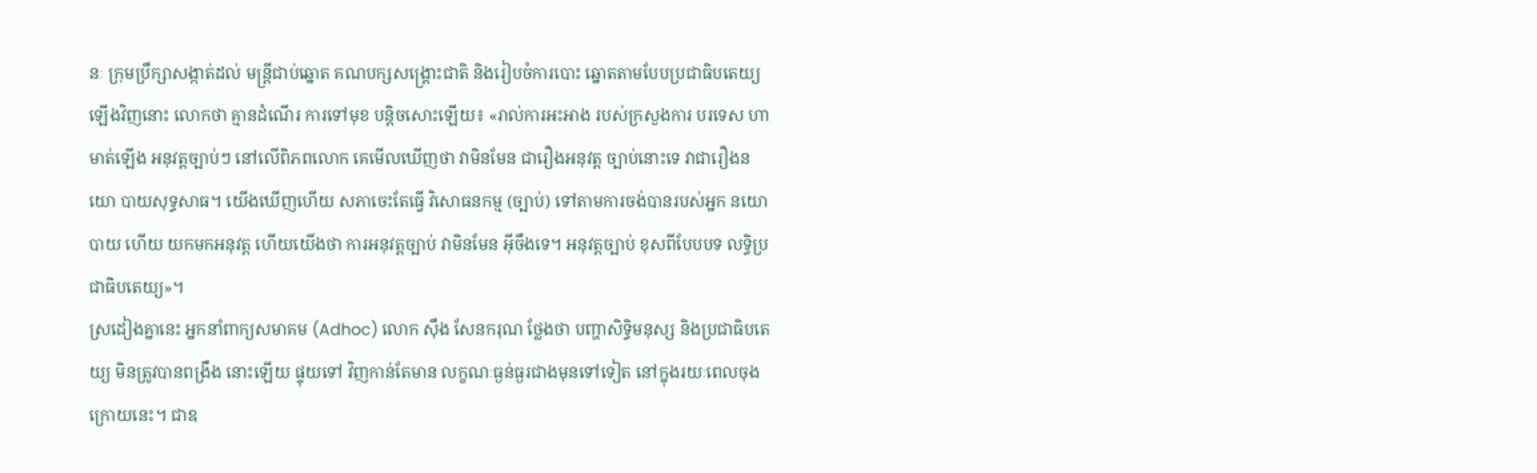នៈ ក្រុមប្រឹក្សាសង្កាត់ដល់ មន្ត្រីជាប់ឆ្នោត គណបក្សសង្គ្រោះជាតិ និងរៀបចំការបោះ ឆ្នោតតាមបែបប្រជាធិបតេយ្យ ឡើងវិញនោះ លោកថា គ្មានដំណើរ ការទៅមុខ បន្តិចសោះឡើយ៖ «រាល់ការអះអាង របស់ក្រសួងការ បរទេស ហាមាត់ឡើង អនុវត្តច្បាប់ៗ នៅលើពិភពលោក គេមើលឃើញថា វាមិនមែន ជារឿងអនុវត្ត ច្បាប់នោះទេ វាជារឿងនយោ បាយសុទ្ធសាធ។ យើងឃើញហើយ សភាចេះតែធ្វើ វិសោធនកម្ម (ច្បាប់) ទៅតាមការចង់បានរបស់អ្នក នយោបាយ ហើយ យកមកអនុវត្ត ហើយយើងថា ការអនុវត្តច្បាប់ វាមិនមែន អ៊ីចឹងទេ។ អនុវត្តច្បាប់ ខុសពីបែបបទ លទ្ធិប្រជាធិបតេយ្យ»។
ស្រដៀងគ្នានេះ អ្នកនាំពាក្យសមាគម (Adhoc) លោក ស៊ឹង សែនករុណ ថ្លែងថា បញ្ហាសិទ្ធិមនុស្ស និងប្រជាធិបតេយ្យ មិនត្រូវបានពង្រឹង នោះឡើយ ផ្ទុយទៅ វិញកាន់តែមាន លក្ខណៈធ្ងន់ធ្ងរជាងមុនទៅទៀត នៅក្នុងរយៈពេលចុង ក្រោយនេះ។ ជាឧ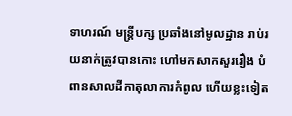ទាហរណ៍ មន្ត្រីបក្ស ប្រឆាំងនៅមូលដ្ឋាន រាប់រយនាក់ត្រូវបានកោះ ហៅមកសាកសួររឿង បំពានសាលដីកាតុលាការកំពូល ហើយខ្លះទៀត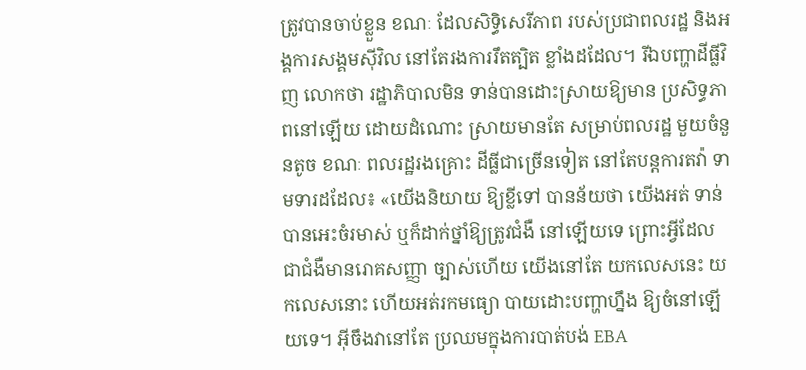ត្រូវបានចាប់ខ្លួន ខណៈ ដែលសិទ្ធិសេរីភាព របស់ប្រជាពលរដ្ឋ និងអង្គការសង្គមស៊ីវិល នៅតែរងការរឹតត្បិត ខ្លាំងដដែល។ រីឯបញ្ហាដីធ្លីវិញ លោកថា រដ្ឋាភិបាលមិន ទាន់បានដោះស្រាយឱ្យមាន ប្រសិទ្ធភាពនៅឡើយ ដោយដំណោះ ស្រាយមានតែ សម្រាប់ពលរដ្ឋ មួយចំនួនតូច ខណៈ ពលរដ្ឋរងគ្រោះ ដីធ្លីជាច្រើនទៀត នៅតែបន្តការតវ៉ា ទាមទារដដែល៖ «យើងនិយាយ ឱ្យខ្លីទៅ បានន័យថា យើងអត់ ទាន់បានអេះចំរមាស់ ឬក៏ដាក់ថ្នាំឱ្យត្រូវជំងឺ នៅឡើយទេ ព្រោះអ្វីដែល ជាជំងឺមានរោគសញ្ញា ច្បាស់ហើយ យើងនៅតែ យកលេសនេះ យកលេសនោះ ហើយអត់រកមធ្យោ បាយដោះបញ្ហាហ្នឹង ឱ្យចំនៅឡើយទេ។ អ៊ីចឹងវានៅតែ ប្រឈមក្នុងការបាត់បង់ EBA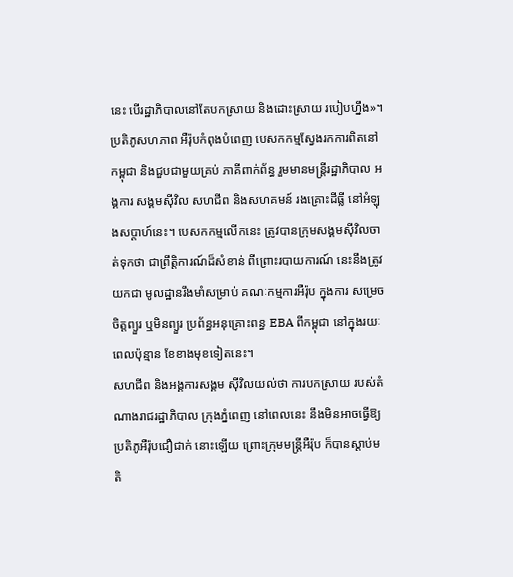នេះ បើរដ្ឋាភិបាលនៅតែបកស្រាយ និងដោះស្រាយ របៀបហ្នឹង»។
ប្រតិភូសហភាព អឺរ៉ុបកំពុងបំពេញ បេសកកម្មស្វែងរកការពិតនៅកម្ពុជា និងជួបជាមួយគ្រប់ ភាគីពាក់ព័ន្ធ រួមមានមន្ត្រីរដ្ឋាភិបាល អង្គការ សង្គមស៊ីវិល សហជីព និងសហគមន៍ រងគ្រោះដីធ្លី នៅអំឡុងសប្ដាហ៍នេះ។ បេសកកម្មលើកនេះ ត្រូវបានក្រុមសង្គមស៊ីវិលចាត់ទុកថា ជាព្រឹត្តិការណ៍ដ៏សំខាន់ ពីព្រោះរបាយការណ៍ នេះនឹងត្រូវយកជា មូលដ្ឋានរឹងមាំសម្រាប់ គណៈកម្មការអឺរ៉ុប ក្នុងការ សម្រេចចិត្តព្យួរ ឬមិនព្យួរ ប្រព័ន្ធអនុគ្រោះពន្ធ EBA ពីកម្ពុជា នៅក្នុងរយៈពេលប៉ុន្មាន ខែខាងមុខទៀតនេះ។
សហជីព និងអង្គការសង្គម ស៊ីវិលយល់ថា ការបកស្រាយ របស់តំណាងរាជរដ្ឋាភិបាល ក្រុងភ្នំពេញ នៅពេលនេះ នឹងមិនអាចធ្វើឱ្យ ប្រតិភូអឺរ៉ុបជឿជាក់ នោះឡើយ ព្រោះក្រុមមន្ត្រីអឺរ៉ុប ក៏បានស្ដាប់មតិ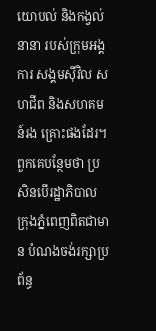យោបល់ និងកង្វល់នានា របស់ក្រុមអង្គការ សង្គមស៊ីវិល សហជីព និងសហគមន៍រង គ្រោះផងដែរ។ ពួកគេបន្ថែមថា ប្រសិនបើរដ្ឋាភិបាល ក្រុងភ្នំពេញពិតជាមាន បំណងចង់រក្សាប្រព័ន្ធ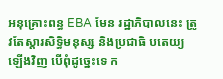អនុគ្រោះពន្ធ EBA មែន រដ្ឋាភិបាលនេះ ត្រូវតែស្ដារសិទ្ធិមនុស្ស និងប្រជាធិ បតេយ្យឡើងវិញ បើពុំដូច្នេះទេ ក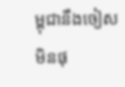ម្ពុជានឹងចៀស មិនផុ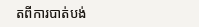តពីការបាត់បង់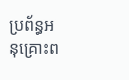ប្រព័ន្ធអនុគ្រោះព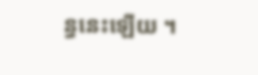ន្ធនេះឡើយ ។